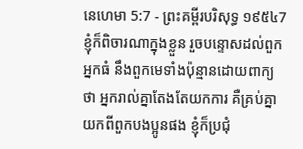នេហេមា 5:7 - ព្រះគម្ពីរបរិសុទ្ធ ១៩៥៤7 ខ្ញុំក៏ពិចារណាក្នុងខ្លួន រួចបន្ទោសដល់ពួកអ្នកធំ នឹងពួកមេទាំងប៉ុន្មានដោយពាក្យថា អ្នករាល់គ្នាតែងតែយកការ គឺគ្រប់គ្នាយកពីពួកបងប្អូនផង ខ្ញុំក៏ប្រជុំ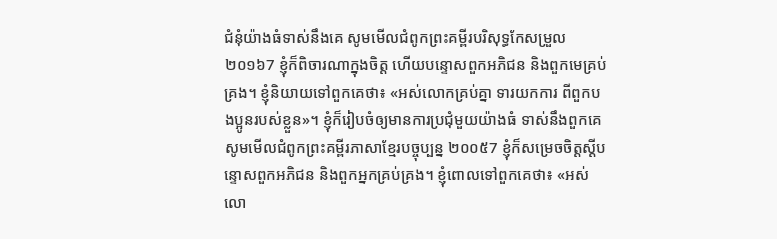ជំនុំយ៉ាងធំទាស់នឹងគេ សូមមើលជំពូកព្រះគម្ពីរបរិសុទ្ធកែសម្រួល ២០១៦7 ខ្ញុំក៏ពិចារណាក្នុងចិត្ត ហើយបន្ទោសពួកអភិជន និងពួកមេគ្រប់គ្រង។ ខ្ញុំនិយាយទៅពួកគេថា៖ «អស់លោកគ្រប់គ្នា ទារយកការ ពីពួកបងប្អូនរបស់ខ្លួន»។ ខ្ញុំក៏រៀបចំឲ្យមានការប្រជុំមួយយ៉ាងធំ ទាស់នឹងពួកគេ សូមមើលជំពូកព្រះគម្ពីរភាសាខ្មែរបច្ចុប្បន្ន ២០០៥7 ខ្ញុំក៏សម្រេចចិត្តស្ដីបន្ទោសពួកអភិជន និងពួកអ្នកគ្រប់គ្រង។ ខ្ញុំពោលទៅពួកគេថា៖ «អស់លោ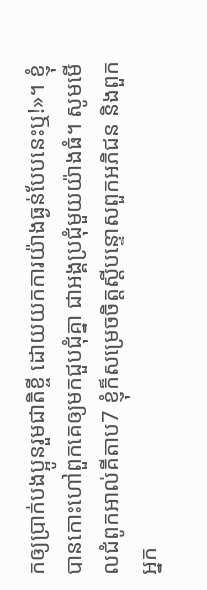កឲ្យប្រាក់បងប្អូនរួមជាតិខ្ចី ដោយយកការយ៉ាងធ្ងន់បែបនេះឬ!»។ ខ្ញុំបានកោះហៅពួកគេឲ្យមកជួបជុំគ្នា ជាអង្គប្រជុំមួយយ៉ាងធំ។ សូមមើលជំពូកអាល់គីតាប7 ខ្ញុំក៏សម្រេចចិត្តស្ដីបន្ទោសពួកអភិជន និងពួកអ្នក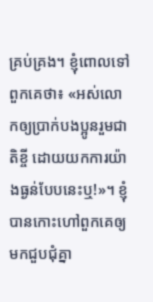គ្រប់គ្រង។ ខ្ញុំពោលទៅពួកគេថា៖ «អស់លោកឲ្យប្រាក់បងប្អូនរួមជាតិខ្ចី ដោយយកការយ៉ាងធ្ងន់បែបនេះឬ!»។ ខ្ញុំបានកោះហៅពួកគេឲ្យមកជួបជុំគ្នា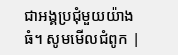ជាអង្គប្រជុំមួយយ៉ាងធំ។ សូមមើលជំពូក |